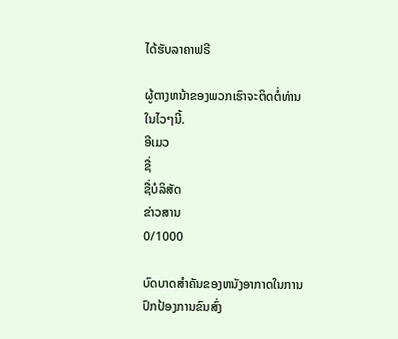ໄດ້ຮັບລາຄາຟຣີ

ຜູ້ຕາງຫນ້າຂອງພວກເຮົາຈະຕິດຕໍ່ທ່ານໃນໄວໆນີ້.
ອີເມວ
ຊື່
ຊື່ບໍລິສັດ
ຂ່າວສານ
0/1000

ບົດບາດສໍາຄັນຂອງຫນັງອາກາດໃນການປົກປ້ອງການຂົນສົ່ງ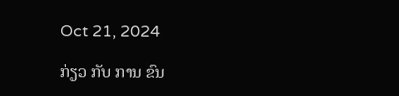Oct 21, 2024

ກ່ຽວ ກັບ ການ ຂົນ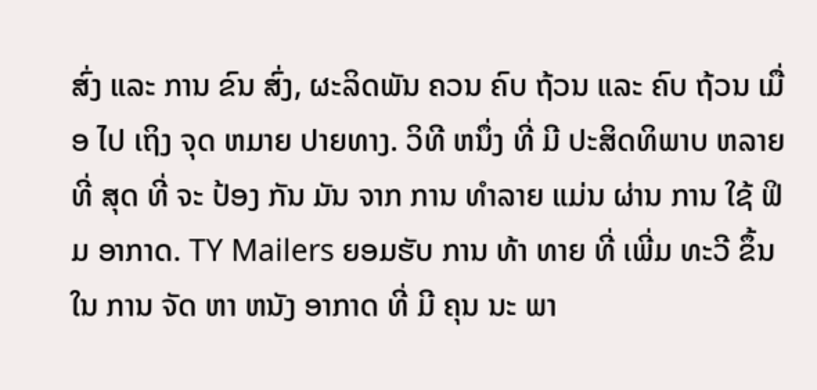ສົ່ງ ແລະ ການ ຂົນ ສົ່ງ, ຜະລິດພັນ ຄວນ ຄົບ ຖ້ວນ ແລະ ຄົບ ຖ້ວນ ເມື່ອ ໄປ ເຖິງ ຈຸດ ຫມາຍ ປາຍທາງ. ວິທີ ຫນຶ່ງ ທີ່ ມີ ປະສິດທິພາບ ຫລາຍ ທີ່ ສຸດ ທີ່ ຈະ ປ້ອງ ກັນ ມັນ ຈາກ ການ ທໍາລາຍ ແມ່ນ ຜ່ານ ການ ໃຊ້ ຟິມ ອາກາດ. TY Mailers ຍອມຮັບ ການ ທ້າ ທາຍ ທີ່ ເພີ່ມ ທະວີ ຂຶ້ນ ໃນ ການ ຈັດ ຫາ ຫນັງ ອາກາດ ທີ່ ມີ ຄຸນ ນະ ພາ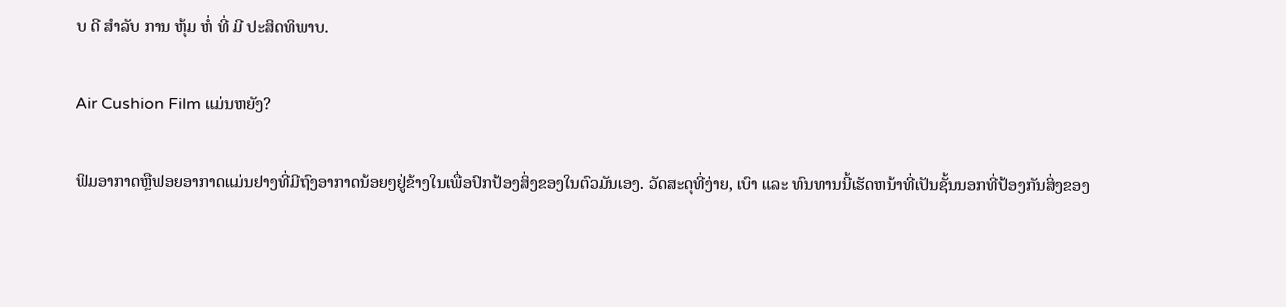ບ ດີ ສໍາລັບ ການ ຫຸ້ມ ຫໍ່ ທີ່ ມີ ປະສິດທິພາບ.

Air Cushion Film ແມ່ນຫຍັງ?

ຟິມອາກາດຫຼືຟອຍອາກາດແມ່ນຢາງທີ່ມີຖົງອາກາດນ້ອຍໆຢູ່ຂ້າງໃນເພື່ອປົກປ້ອງສິ່ງຂອງໃນຕົວມັນເອງ. ວັດສະດຸທີ່ງ່າຍ, ເບົາ ແລະ ທົນທານນີ້ເຮັດຫນ້າທີ່ເປັນຊັ້ນນອກທີ່ປ້ອງກັນສິ່ງຂອງ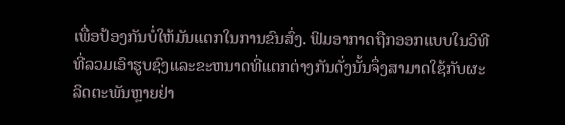ເພື່ອປ້ອງກັນບໍ່ໃຫ້ມັນແຕກໃນການຂົນສົ່ງ. ຟິມອາກາດຖືກອອກແບບໃນວິທີທີ່ລວມເອົາຮູບຊົງແລະຂະຫນາດທີ່ແຕກຕ່າງກັນດັ່ງນັ້ນຈຶ່ງສາມາດໃຊ້ກັບຜະລິດຕະພັນຫຼາຍຢ່າ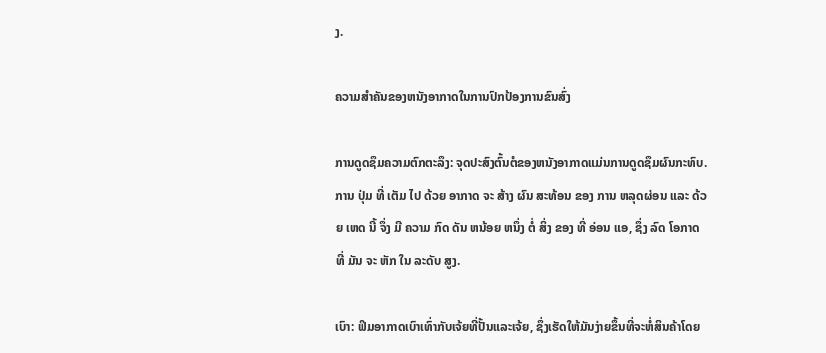ງ.

ຄວາມສໍາຄັນຂອງຫນັງອາກາດໃນການປົກປ້ອງການຂົນສົ່ງ

ການດູດຊຶມຄວາມຕົກຕະລຶງ: ຈຸດປະສົງຕົ້ນຕໍຂອງຫນັງອາກາດແມ່ນການດູດຊຶມຜົນກະທົບ. ການ ປຸ່ມ ທີ່ ເຕັມ ໄປ ດ້ວຍ ອາກາດ ຈະ ສ້າງ ຜົນ ສະທ້ອນ ຂອງ ການ ຫລຸດຜ່ອນ ແລະ ດ້ວຍ ເຫດ ນີ້ ຈຶ່ງ ມີ ຄວາມ ກົດ ດັນ ຫນ້ອຍ ຫນຶ່ງ ຕໍ່ ສິ່ງ ຂອງ ທີ່ ອ່ອນ ແອ, ຊຶ່ງ ລົດ ໂອກາດ ທີ່ ມັນ ຈະ ຫັກ ໃນ ລະດັບ ສູງ.

ເບົາ: ຟິມອາກາດເບົາເທົ່າກັບເຈ້ຍທີ່ປັ້ນແລະເຈ້ຍ, ຊຶ່ງເຮັດໃຫ້ມັນງ່າຍຂຶ້ນທີ່ຈະຫໍ່ສິນຄ້າໂດຍ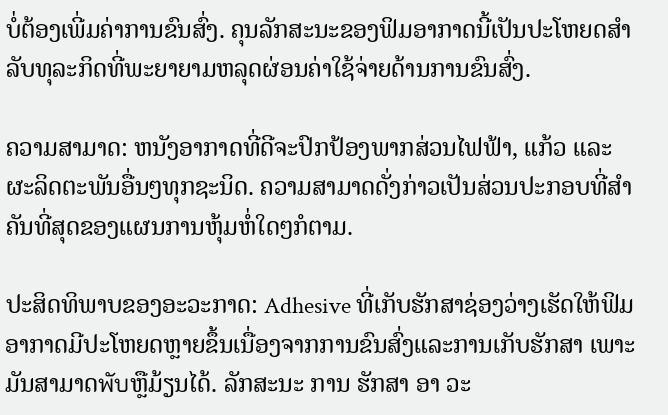ບໍ່ຕ້ອງເພີ່ມຄ່າການຂົນສົ່ງ. ຄຸນລັກສະນະຂອງຟິມອາກາດນີ້ເປັນປະໂຫຍດສໍາລັບທຸລະກິດທີ່ພະຍາຍາມຫລຸດຜ່ອນຄ່າໃຊ້ຈ່າຍດ້ານການຂົນສົ່ງ.

ຄວາມສາມາດ: ຫນັງອາກາດທີ່ດີຈະປົກປ້ອງພາກສ່ວນໄຟຟ້າ, ແກ້ວ ແລະ ຜະລິດຕະພັນອື່ນໆທຸກຊະນິດ. ຄວາມສາມາດດັ່ງກ່າວເປັນສ່ວນປະກອບທີ່ສໍາຄັນທີ່ສຸດຂອງແຜນການຫຸ້ມຫໍ່ໃດໆກໍຕາມ.

ປະສິດທິພາບຂອງອະວະກາດ: Adhesive ທີ່ເກັບຮັກສາຊ່ອງວ່າງເຮັດໃຫ້ຟິມອາກາດມີປະໂຫຍດຫຼາຍຂຶ້ນເນື່ອງຈາກການຂົນສົ່ງແລະການເກັບຮັກສາ ເພາະມັນສາມາດพับຫຼືມ້ຽນໄດ້. ລັກສະນະ ການ ຮັກສາ ອາ ວະ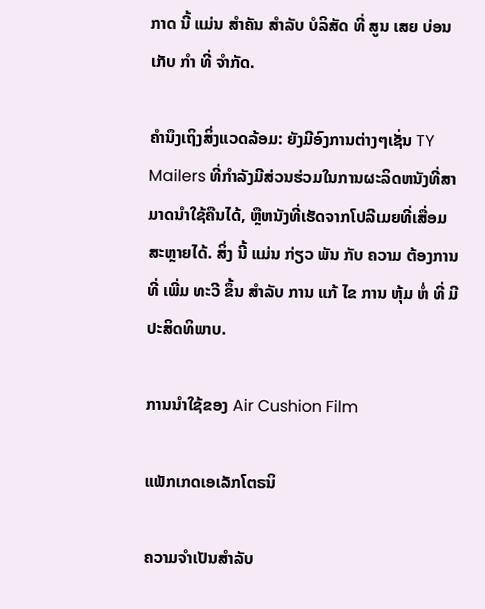ກາດ ນີ້ ແມ່ນ ສໍາຄັນ ສໍາລັບ ບໍລິສັດ ທີ່ ສູນ ເສຍ ບ່ອນ ເກັບ ກໍາ ທີ່ ຈໍາກັດ.

ຄໍານຶງເຖິງສິ່ງແວດລ້ອມ: ຍັງມີອົງການຕ່າງໆເຊັ່ນ TY Mailers ທີ່ກໍາລັງມີສ່ວນຮ່ວມໃນການຜະລິດຫນັງທີ່ສາມາດນໍາໃຊ້ຄືນໄດ້, ຫຼືຫນັງທີ່ເຮັດຈາກໂປລີເມຍທີ່ເສື່ອມສະຫຼາຍໄດ້. ສິ່ງ ນີ້ ແມ່ນ ກ່ຽວ ພັນ ກັບ ຄວາມ ຕ້ອງການ ທີ່ ເພີ່ມ ທະວີ ຂຶ້ນ ສໍາລັບ ການ ແກ້ ໄຂ ການ ຫຸ້ມ ຫໍ່ ທີ່ ມີ ປະສິດທິພາບ.

ການນໍາໃຊ້ຂອງ Air Cushion Film

ແພັກເກດເອເລັກໂຕຣນິ

ຄວາມຈໍາເປັນສໍາລັບ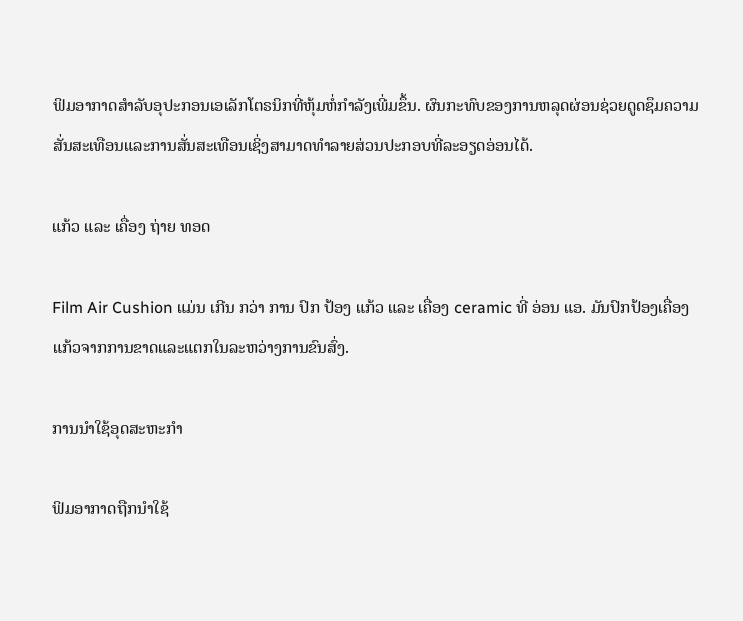ຟິມອາກາດສໍາລັບອຸປະກອນເອເລັກໂຕຣນິກທີ່ຫຸ້ມຫໍ່ກໍາລັງເພີ່ມຂຶ້ນ. ຜົນກະທົບຂອງການຫລຸດຜ່ອນຊ່ວຍດູດຊຶມຄວາມສັ່ນສະເທືອນແລະການສັ່ນສະເທືອນເຊິ່ງສາມາດທໍາລາຍສ່ວນປະກອບທີ່ລະອຽດອ່ອນໄດ້.

ແກ້ວ ແລະ ເຄື່ອງ ຖ່າຍ ທອດ

Film Air Cushion ແມ່ນ ເກີນ ກວ່າ ການ ປົກ ປ້ອງ ແກ້ວ ແລະ ເຄື່ອງ ceramic ທີ່ ອ່ອນ ແອ. ມັນປົກປ້ອງເຄື່ອງແກ້ວຈາກການຂາດແລະແຕກໃນລະຫວ່າງການຂົນສົ່ງ.

ການນໍາໃຊ້ອຸດສະຫະກໍາ

ຟິມອາກາດຖືກນໍາໃຊ້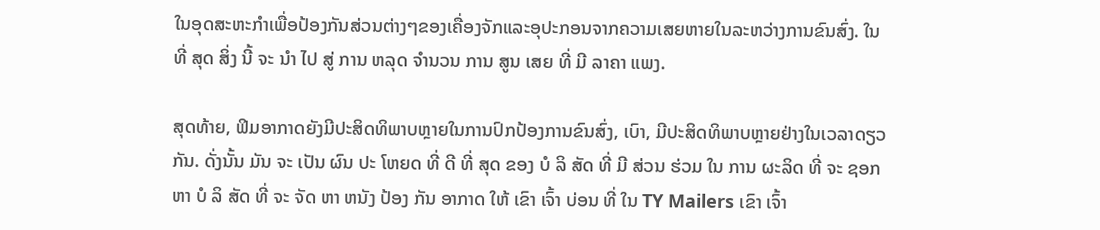ໃນອຸດສະຫະກໍາເພື່ອປ້ອງກັນສ່ວນຕ່າງໆຂອງເຄື່ອງຈັກແລະອຸປະກອນຈາກຄວາມເສຍຫາຍໃນລະຫວ່າງການຂົນສົ່ງ. ໃນ ທີ່ ສຸດ ສິ່ງ ນີ້ ຈະ ນໍາ ໄປ ສູ່ ການ ຫລຸດ ຈໍານວນ ການ ສູນ ເສຍ ທີ່ ມີ ລາຄາ ແພງ.

ສຸດທ້າຍ, ຟິມອາກາດຍັງມີປະສິດທິພາບຫຼາຍໃນການປົກປ້ອງການຂົນສົ່ງ, ເບົາ, ມີປະສິດທິພາບຫຼາຍຢ່າງໃນເວລາດຽວກັນ. ດັ່ງນັ້ນ ມັນ ຈະ ເປັນ ຜົນ ປະ ໂຫຍດ ທີ່ ດີ ທີ່ ສຸດ ຂອງ ບໍ ລິ ສັດ ທີ່ ມີ ສ່ວນ ຮ່ວມ ໃນ ການ ຜະລິດ ທີ່ ຈະ ຊອກ ຫາ ບໍ ລິ ສັດ ທີ່ ຈະ ຈັດ ຫາ ຫນັງ ປ້ອງ ກັນ ອາກາດ ໃຫ້ ເຂົາ ເຈົ້າ ບ່ອນ ທີ່ ໃນ TY Mailers ເຂົາ ເຈົ້າ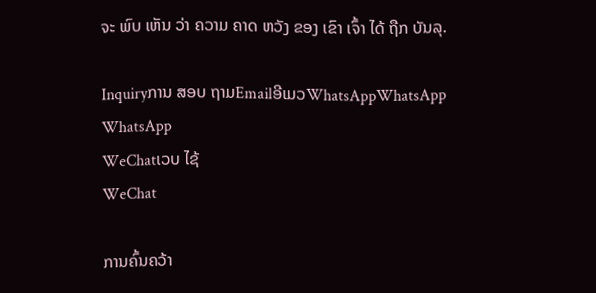ຈະ ພົບ ເຫັນ ວ່າ ຄວາມ ຄາດ ຫວັງ ຂອງ ເຂົາ ເຈົ້າ ໄດ້ ຖືກ ບັນລຸ.

Inquiryການ ສອບ ຖາມEmailອີເມວWhatsAppWhatsApp
WhatsApp
WeChatເວບ ໄຊ້
WeChat

ການຄົ້ນຄວ້າ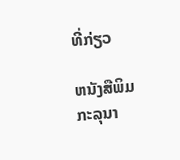ທີ່ກ່ຽວ

ຫນັງສືພິມ
ກະລຸນາ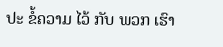ປະ ຂໍ້ຄວາມ ໄວ້ ກັບ ພວກ ເຮົາ